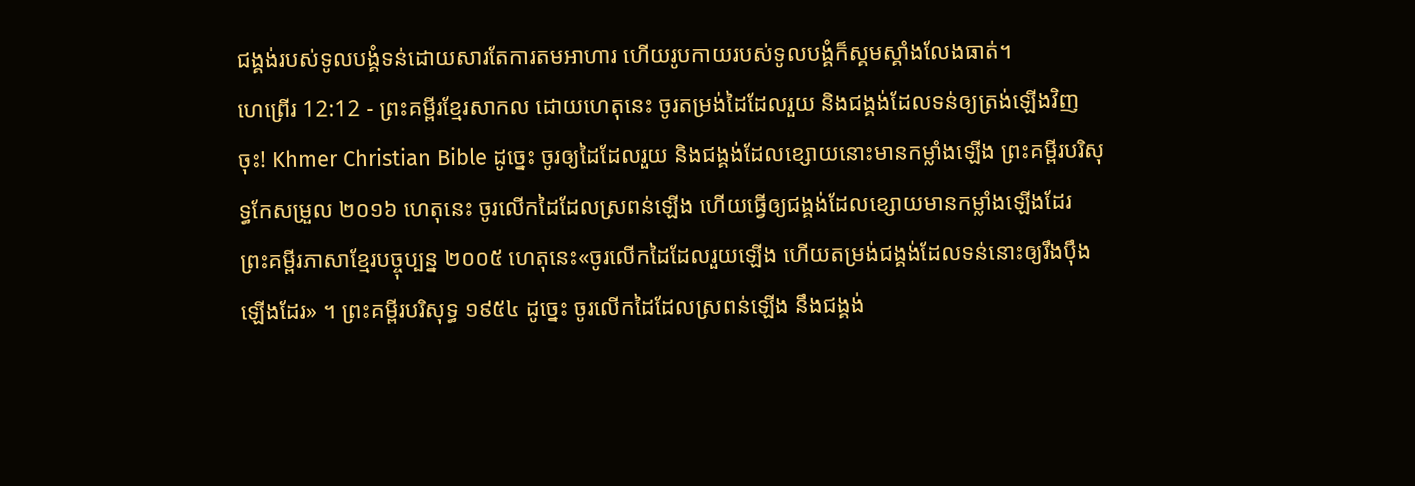ជង្គង់របស់ទូលបង្គំទន់ដោយសារតែការតមអាហារ ហើយរូបកាយរបស់ទូលបង្គំក៏ស្គមស្គាំងលែងធាត់។
ហេព្រើរ 12:12 - ព្រះគម្ពីរខ្មែរសាកល ដោយហេតុនេះ ចូរតម្រង់ដៃដែលរួយ និងជង្គង់ដែលទន់ឲ្យត្រង់ឡើងវិញចុះ! Khmer Christian Bible ដូច្នេះ ចូរឲ្យដៃដែលរួយ និងជង្គង់ដែលខ្សោយនោះមានកម្លាំងឡើង ព្រះគម្ពីរបរិសុទ្ធកែសម្រួល ២០១៦ ហេតុនេះ ចូរលើកដៃដែលស្រពន់ឡើង ហើយធ្វើឲ្យជង្គង់ដែលខ្សោយមានកម្លាំងឡើងដែរ ព្រះគម្ពីរភាសាខ្មែរបច្ចុប្បន្ន ២០០៥ ហេតុនេះ«ចូរលើកដៃដែលរួយឡើង ហើយតម្រង់ជង្គង់ដែលទន់នោះឲ្យរឹងប៉ឹងឡើងដែរ» ។ ព្រះគម្ពីរបរិសុទ្ធ ១៩៥៤ ដូច្នេះ ចូរលើកដៃដែលស្រពន់ឡើង នឹងជង្គង់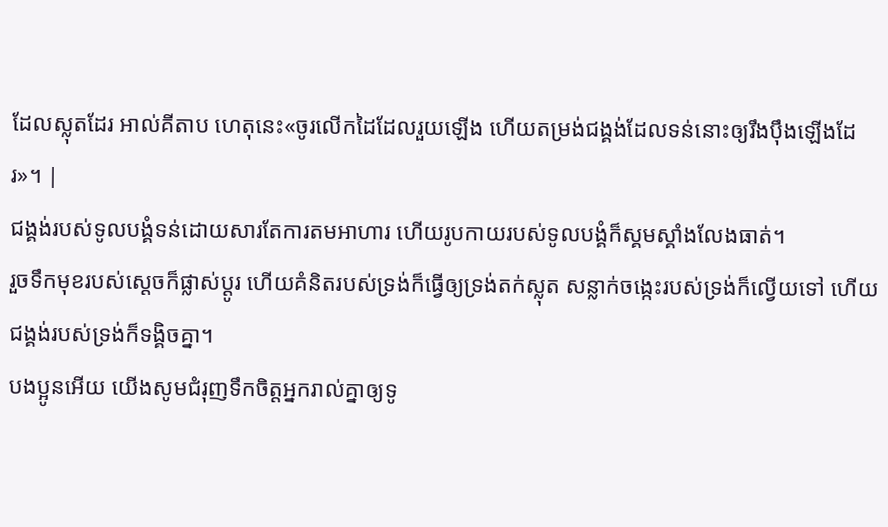ដែលស្លុតដែរ អាល់គីតាប ហេតុនេះ«ចូរលើកដៃដែលរួយឡើង ហើយតម្រង់ជង្គង់ដែលទន់នោះឲ្យរឹងប៉ឹងឡើងដែរ»។ |
ជង្គង់របស់ទូលបង្គំទន់ដោយសារតែការតមអាហារ ហើយរូបកាយរបស់ទូលបង្គំក៏ស្គមស្គាំងលែងធាត់។
រួចទឹកមុខរបស់ស្ដេចក៏ផ្លាស់ប្ដូរ ហើយគំនិតរបស់ទ្រង់ក៏ធ្វើឲ្យទ្រង់តក់ស្លុត សន្លាក់ចង្កេះរបស់ទ្រង់ក៏ល្វើយទៅ ហើយជង្គង់របស់ទ្រង់ក៏ទង្គិចគ្នា។
បងប្អូនអើយ យើងសូមជំរុញទឹកចិត្តអ្នករាល់គ្នាឲ្យទូ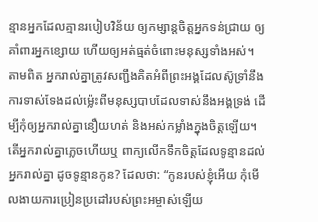ន្មានអ្នកដែលគ្មានរបៀបវិន័យ ឲ្យកម្សាន្តចិត្តអ្នកទន់ជ្រាយ ឲ្យគាំពារអ្នកខ្សោយ ហើយឲ្យអត់ធ្មត់ចំពោះមនុស្សទាំងអស់។
តាមពិត អ្នករាល់គ្នាត្រូវសញ្ជឹងគិតអំពីព្រះអង្គដែលស៊ូទ្រាំនឹងការទាស់ទែងដល់ម្ល៉េះពីមនុស្សបាបដែលទាស់នឹងអង្គទ្រង់ ដើម្បីកុំឲ្យអ្នករាល់គ្នានឿយហត់ និងអស់កម្លាំងក្នុងចិត្តឡើយ។
តើអ្នករាល់គ្នាភ្លេចហើយឬ ពាក្យលើកទឹកចិត្តដែលទូន្មានដល់អ្នករាល់គ្នា ដូចទូន្មានកូន? ដែលថា: “កូនរបស់ខ្ញុំអើយ កុំមើលងាយការប្រៀនប្រដៅរបស់ព្រះអម្ចាស់ឡើយ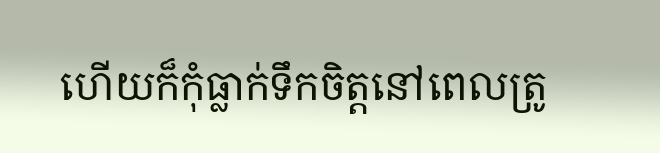ហើយក៏កុំធ្លាក់ទឹកចិត្តនៅពេលត្រូ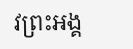វព្រះអង្គ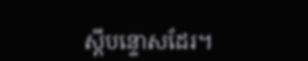ស្ដីបន្ទោសដែរ។